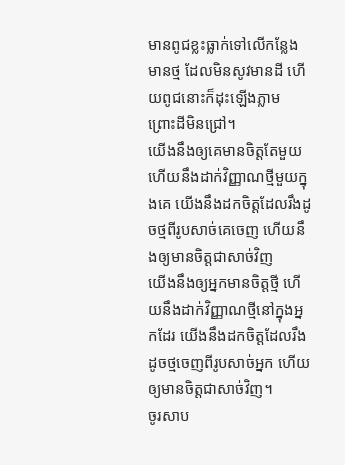មានពូជខ្លះធ្លាក់ទៅលើកន្លែងមានថ្ម ដែលមិនសូវមានដី ហើយពូជនោះក៏ដុះឡើងភ្លាម ព្រោះដីមិនជ្រៅ។
យើងនឹងឲ្យគេមានចិត្តតែមួយ ហើយនឹងដាក់វិញ្ញាណថ្មីមួយក្នុងគេ យើងនឹងដកចិត្តដែលរឹងដូចថ្មពីរូបសាច់គេចេញ ហើយនឹងឲ្យមានចិត្តជាសាច់វិញ
យើងនឹងឲ្យអ្នកមានចិត្តថ្មី ហើយនឹងដាក់វិញ្ញាណថ្មីនៅក្នុងអ្នកដែរ យើងនឹងដកចិត្តដែលរឹងដូចថ្មចេញពីរូបសាច់អ្នក ហើយឲ្យមានចិត្តជាសាច់វិញ។
ចូរសាប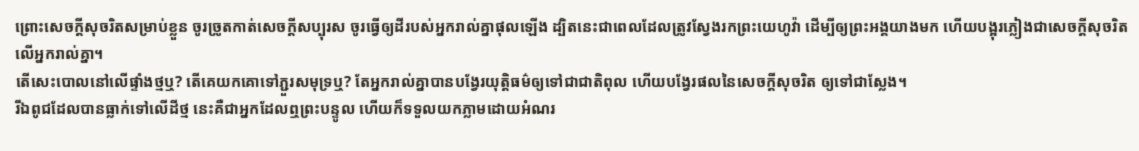ព្រោះសេចក្ដីសុចរិតសម្រាប់ខ្លួន ចូរច្រូតកាត់សេចក្ដីសប្បុរស ចូរធ្វើឲ្យដីរបស់អ្នករាល់គ្នាផុលឡើង ដ្បិតនេះជាពេលដែលត្រូវស្វែងរកព្រះយេហូវ៉ា ដើម្បីឲ្យព្រះអង្គយាងមក ហើយបង្អុរភ្លៀងជាសេចក្ដីសុចរិតលើអ្នករាល់គ្នា។
តើសេះបោលនៅលើផ្ទាំងថ្មឬ? តើគេយកគោទៅភ្ជួរសមុទ្រឬ? តែអ្នករាល់គ្នាបានបង្វែរយុត្តិធម៌ឲ្យទៅជាជាតិពុល ហើយបង្វែរផលនៃសេចក្ដីសុចរិត ឲ្យទៅជាស្លែង។
រីឯពូជដែលបានធ្លាក់ទៅលើដីថ្ម នេះគឺជាអ្នកដែលឮព្រះបន្ទូល ហើយក៏ទទួលយកភ្លាមដោយអំណរ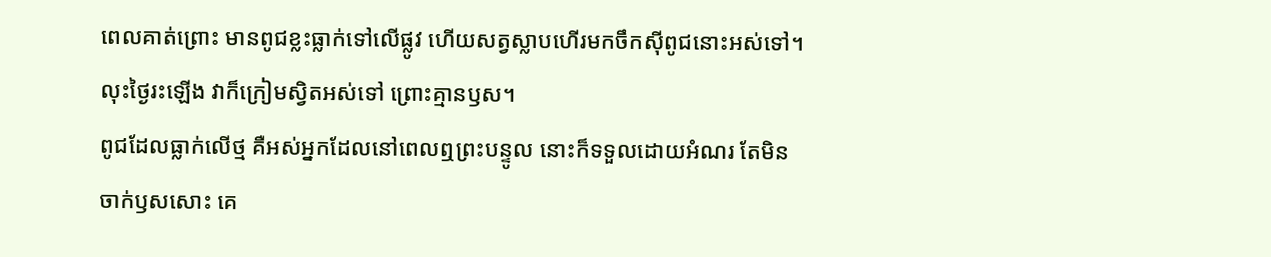ពេលគាត់ព្រោះ មានពូជខ្លះធ្លាក់ទៅលើផ្លូវ ហើយសត្វស្លាបហើរមកចឹកស៊ីពូជនោះអស់ទៅ។
លុះថ្ងៃរះឡើង វាក៏ក្រៀមស្វិតអស់ទៅ ព្រោះគ្មានឫស។
ពូជដែលធ្លាក់លើថ្ម គឺអស់អ្នកដែលនៅពេលឮព្រះបន្ទូល នោះក៏ទទួលដោយអំណរ តែមិនចាក់ឫសសោះ គេ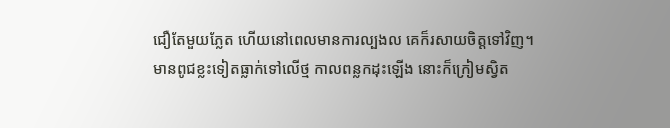ជឿតែមួយភ្លែត ហើយនៅពេលមានការល្បងល គេក៏រសាយចិត្តទៅវិញ។
មានពូជខ្លះទៀតធ្លាក់ទៅលើថ្ម កាលពន្លកដុះឡើង នោះក៏ក្រៀមស្វិត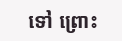ទៅ ព្រោះ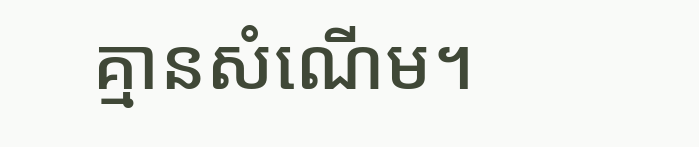គ្មានសំណើម។